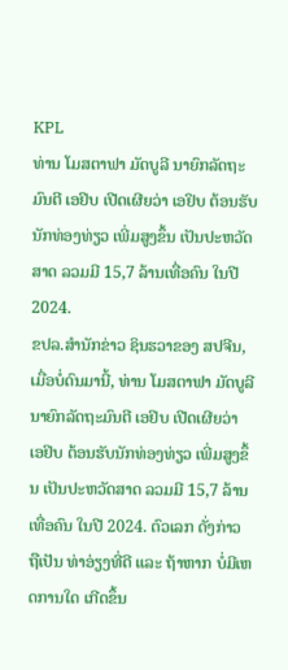KPL
ທ່ານ ໂມສຕາຟາ ມັດບູລີ ນາຍົກລັດຖະມົນຕີ ເອຢິບ ເປີດເຜີຍວ່າ ເອຢິບ ຕ້ອນຮັບນັກທ່ອງທ່ຽວ ເພີ່ມສູງຂຶ້ນ ເປັນປະຫວັດສາດ ລວມມີ 15,7 ລ້ານເທື່ອຄົນ ໃນປີ 2024.
ຂປລ.ສຳນັກຂ່າວ ຊິນຮວາຂອງ ສປຈີນ, ເມື່ອບໍ່ດົນມານີ້, ທ່ານ ໂມສຕາຟາ ມັດບູລີ ນາຍົກລັດຖະມົນຕີ ເອຢິບ ເປີດເຜີຍວ່າ ເອຢິບ ຕ້ອນຮັບນັກທ່ອງທ່ຽວ ເພີ່ມສູງຂຶ້ນ ເປັນປະຫວັດສາດ ລວມມີ 15,7 ລ້ານເທື່ອຄົນ ໃນປີ 2024. ຕົວເລກ ດັ່ງກ່າວ ຖືເປັນ ທ່າອ່ຽງທີ່ດີ ແລະ ຖ້າຫາກ ບໍ່ມີເຫດການໃດ ເກີດຂຶ້ນ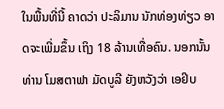ໃນພື້ນທີ່ນີ້ ຄາດວ່າ ປະລິມານ ນັກທ່ອງທ່ຽວ ອາດຈະເພີ່ມຂຶ້ນ ເຖິງ 18 ລ້ານເທື່ອຄົນ. ນອກນັ້ນ ທ່ານ ໂມສຕາຟາ ມັດບູລີ ຍັງຫວັງວ່າ ເອຢິບ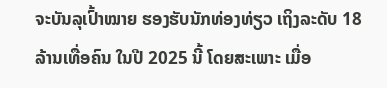ຈະບັນລຸເປົ້າໝາຍ ຮອງຮັບນັກທ່ອງທ່ຽວ ເຖິງລະດັບ 18 ລ້ານເທື່ອຄົນ ໃນປີ 2025 ນີ້ ໂດຍສະເພາະ ເມື່ອ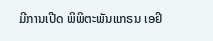ມີການເປີດ ພິພິຕະພັນແກຣນ ເອຢິ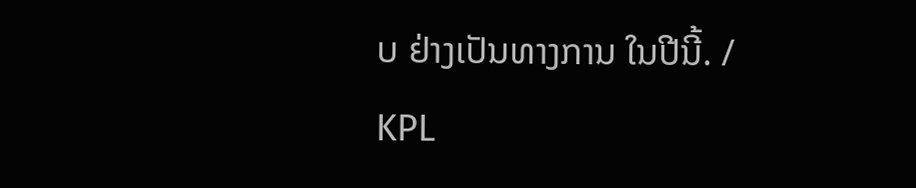ບ ຢ່າງເປັນທາງການ ໃນປີນີ້. /
KPL